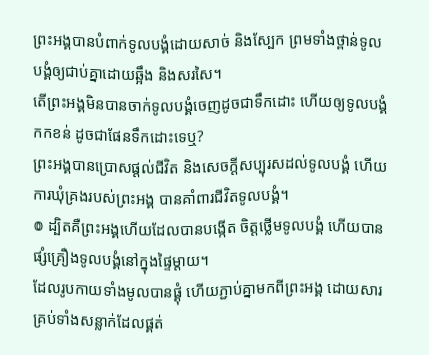ព្រះអង្គបានបំពាក់ទូលបង្គំដោយសាច់ និងស្បែក ព្រមទាំងថ្ពាន់ទូលបង្គំឲ្យជាប់គ្នាដោយឆ្អឹង និងសរសៃ។
តើព្រះអង្គមិនបានចាក់ទូលបង្គំចេញដូចជាទឹកដោះ ហើយឲ្យទូលបង្គំកកខន់ ដូចជាផែនទឹកដោះទេឬ?
ព្រះអង្គបានប្រោសផ្តល់ជីវិត និងសេចក្ដីសប្បុរសដល់ទូលបង្គំ ហើយការឃុំគ្រងរបស់ព្រះអង្គ បានគាំពារជីវិតទូលបង្គំ។
៙ ដ្បិតគឺព្រះអង្គហើយដែលបានបង្កើត ចិត្តថ្លើមទូលបង្គំ ហើយបានផ្សំគ្រឿងទូលបង្គំនៅក្នុងផ្ទៃម្តាយ។
ដែលរូបកាយទាំងមូលបានផ្គុំ ហើយភ្ជាប់គ្នាមកពីព្រះអង្គ ដោយសារគ្រប់ទាំងសន្លាក់ដែលផ្គត់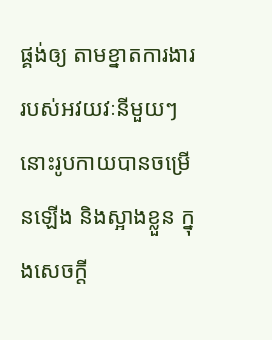ផ្គង់ឲ្យ តាមខ្នាតការងាររបស់អវយវៈនីមួយៗ នោះរូបកាយបានចម្រើនឡើង និងស្អាងខ្លួន ក្នុងសេចក្តី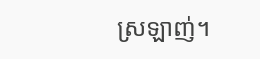ស្រឡាញ់។